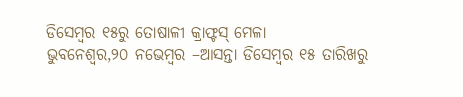ଡିସେମ୍ବର ୧୫ରୁ ତୋଷାଳୀ କ୍ରାଫ୍ଟସ୍ ମେଳା
ଭୁବନେଶ୍ୱର,୨୦ ନଭେମ୍ବର –ଆସନ୍ତା ଡିସେମ୍ବର ୧୫ ତାରିଖରୁ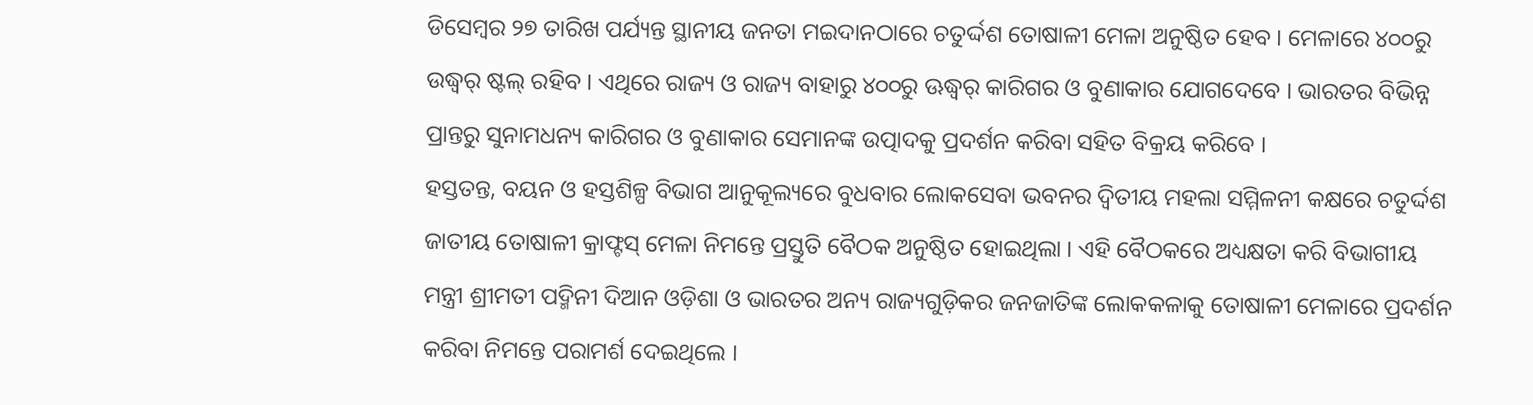ଡିସେମ୍ବର ୨୭ ତାରିଖ ପର୍ଯ୍ୟନ୍ତ ସ୍ଥାନୀୟ ଜନତା ମଇଦାନଠାରେ ଚତୁର୍ଦ୍ଦଶ ତୋଷାଳୀ ମେଳା ଅନୁଷ୍ଠିତ ହେବ । ମେଳାରେ ୪୦୦ରୁ ଉଦ୍ଧ୍ୱର୍ ଷ୍ଟଲ୍ ରହିବ । ଏଥିରେ ରାଜ୍ୟ ଓ ରାଜ୍ୟ ବାହାରୁ ୪୦୦ରୁ ଊଦ୍ଧ୍ୱର୍ କାରିଗର ଓ ବୁଣାକାର ଯୋଗଦେବେ । ଭାରତର ବିଭିନ୍ନ ପ୍ରାନ୍ତରୁ ସୁନାମଧନ୍ୟ କାରିଗର ଓ ବୁଣାକାର ସେମାନଙ୍କ ଉତ୍ପାଦକୁ ପ୍ରଦର୍ଶନ କରିବା ସହିତ ବିକ୍ରୟ କରିବେ ।
ହସ୍ତତନ୍ତ, ବୟନ ଓ ହସ୍ତଶିଳ୍ପ ବିଭାଗ ଆନୁକୂଲ୍ୟରେ ବୁଧବାର ଲୋକସେବା ଭବନର ଦ୍ୱିତୀୟ ମହଲା ସମ୍ମିଳନୀ କକ୍ଷରେ ଚତୁର୍ଦ୍ଦଶ ଜାତୀୟ ତୋଷାଳୀ କ୍ରାଫ୍ଟସ୍ ମେଳା ନିମନ୍ତେ ପ୍ରସ୍ତୁତି ବୈଠକ ଅନୁଷ୍ଠିତ ହୋଇଥିଲା । ଏହି ବୈଠକରେ ଅଧ୍ୟକ୍ଷତା କରି ବିଭାଗୀୟ ମନ୍ତ୍ରୀ ଶ୍ରୀମତୀ ପଦ୍ମିନୀ ଦିଆନ ଓଡ଼ିଶା ଓ ଭାରତର ଅନ୍ୟ ରାଜ୍ୟଗୁଡ଼ିକର ଜନଜାତିଙ୍କ ଲୋକକଳାକୁ ତୋଷାଳୀ ମେଳାରେ ପ୍ରଦର୍ଶନ କରିବା ନିମନ୍ତେ ପରାମର୍ଶ ଦେଇଥିଲେ ।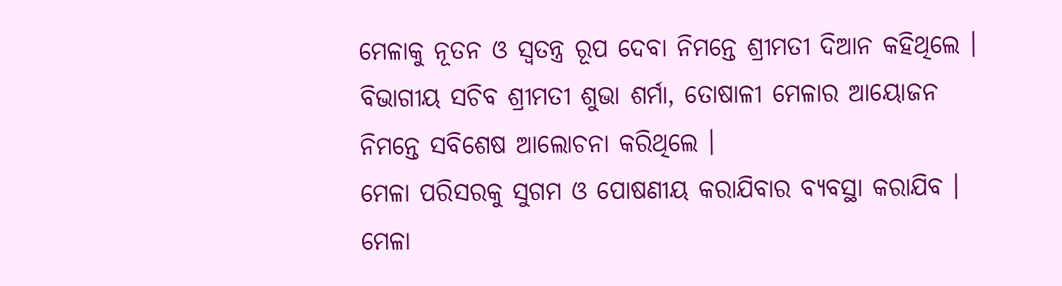ମେଳାକୁ ନୂତନ ଓ ସ୍ୱତନ୍ତ୍ର ରୂପ ଦେବା ନିମନ୍ତେ ଶ୍ରୀମତୀ ଦିଆନ କହିଥିଲେ । ବିଭାଗୀୟ ସଚିବ ଶ୍ରୀମତୀ ଶୁଭା ଶର୍ମା, ତୋଷାଳୀ ମେଳାର ଆୟୋଜନ ନିମନ୍ତେ ସବିଶେଷ ଆଲୋଚନା କରିଥିଲେ ।
ମେଳା ପରିସରକୁ ସୁଗମ ଓ ପୋଷଣୀୟ କରାଯିବାର ବ୍ୟବସ୍ଥା କରାଯିବ । ମେଳା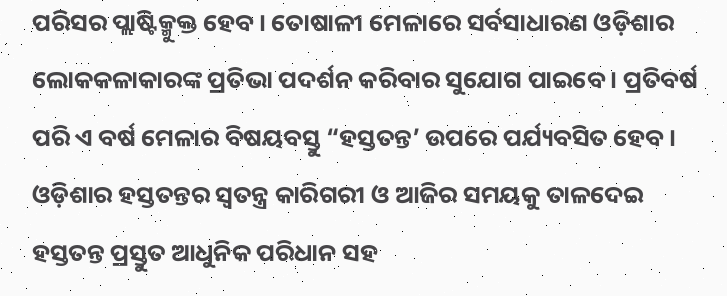ପରିସର ପ୍ଲାଷ୍ଟିକ୍ମୁକ୍ତ ହେବ । ତୋଷାଳୀ ମେଳାରେ ସର୍ବସାଧାରଣ ଓଡ଼ିଶାର ଲୋକକଳାକାରଙ୍କ ପ୍ରତିଭା ପଦର୍ଶନ କରିବାର ସୁଯୋଗ ପାଇବେ । ପ୍ରତିବର୍ଷ ପରି ଏ ବର୍ଷ ମେଳାର ବିଷୟବସ୍ତୁ “ହସ୍ତତନ୍ତ’ ଉପରେ ପର୍ଯ୍ୟବସିତ ହେବ । ଓଡ଼ିଶାର ହସ୍ତତନ୍ତର ସ୍ୱତନ୍ତ୍ର କାରିଗରୀ ଓ ଆଜିର ସମୟକୁ ତାଳଦେଇ ହସ୍ତତନ୍ତ ପ୍ରସ୍ତୁତ ଆଧୁନିକ ପରିଧାନ ସହ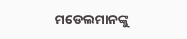ମଡେଲମାନଙ୍କୁ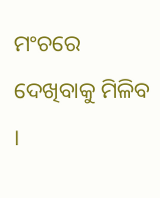ମଂଚରେ ଦେଖିବାକୁ ମିଳିବ ।